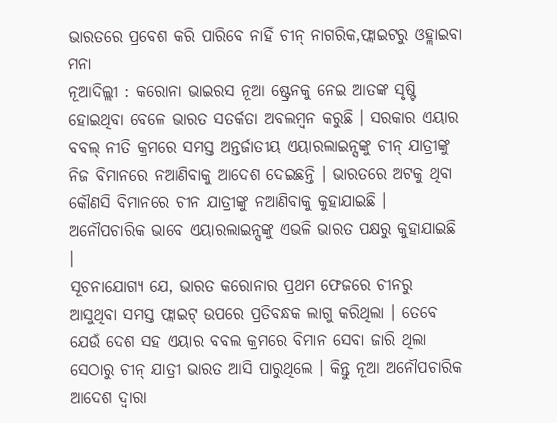ଭାରତରେ ପ୍ରବେଶ କରି ପାରିବେ ନାହିଁ ଚୀନ୍ ନାଗରିକ,ଫ୍ଲାଇଟରୁ ଓହ୍ଲାଇବା ମନା
ନୂଆଦିଲ୍ଲୀ : କରୋନା ଭାଇରସ ନୂଆ ଷ୍ଟ୍ରେନକୁ ନେଇ ଆତଙ୍କ ସୃଷ୍ଟି ହୋଇଥିବା ବେଳେ ଭାରତ ସତର୍କତା ଅବଲମ୍ବନ କରୁଛି । ସରକାର ଏୟାର ବବଲ୍ ନୀତି କ୍ରମରେ ସମସ୍ତ ଅନ୍ତର୍ଜାତୀୟ ଏୟାରଲାଇନ୍ସଙ୍କୁ ଚୀନ୍ ଯାତ୍ରୀଙ୍କୁ ନିଜ ବିମାନରେ ନଆଣିବାକୁ ଆଦେଶ ଦେଇଛନ୍ତି । ଭାରତରେ ଅଟକୁ ଥିବା କୌଣସି ବିମାନରେ ଚୀନ ଯାତ୍ରୀଙ୍କୁ ନଆଣିବାକୁ କୁହାଯାଇଛି । ଅନୌପଚାରିକ ଭାବେ ଏୟାରଲାଇନ୍ସଙ୍କୁ ଏଭଳି ଭାରତ ପକ୍ଷରୁ କୁହାଯାଇଛି ।
ସୂଚନାଯୋଗ୍ୟ ଯେ, ଭାରତ କରୋନାର ପ୍ରଥମ ଫେଜରେ ଚୀନରୁ ଆସୁଥିବା ସମସ୍ତ ଫ୍ଲାଇଟ୍ ଉପରେ ପ୍ରତିବନ୍ଧକ ଲାଗୁ କରିଥିଲା । ତେବେ ଯେଉଁ ଦେଶ ସହ ଏୟାର ବବଲ କ୍ରମରେ ବିମାନ ସେବା ଜାରି ଥିଲା ସେଠାରୁ ଚୀନ୍ ଯାତ୍ରୀ ଭାରତ ଆସି ପାରୁଥିଲେ । କିନ୍ତୁ ନୂଆ ଅନୌପଚାରିକ ଆଦେଶ ଦ୍ୱାରା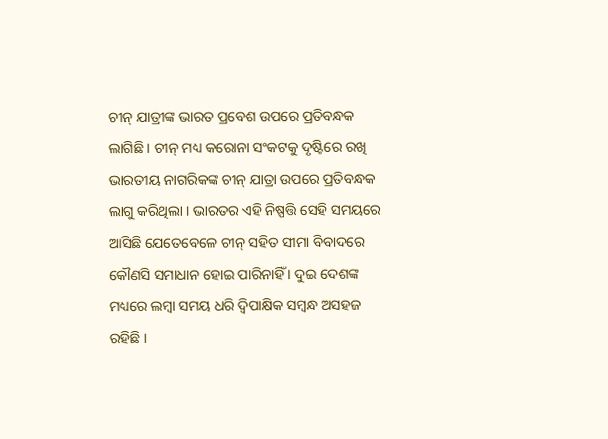ଚୀନ୍ ଯାତ୍ରୀଙ୍କ ଭାରତ ପ୍ରବେଶ ଉପରେ ପ୍ରତିବନ୍ଧକ ଲାଗିଛି । ଚୀନ୍ ମଧ୍ୟ କରୋନା ସଂକଟକୁ ଦୃଷ୍ଟିରେ ରଖି ଭାରତୀୟ ନାଗରିକଙ୍କ ଚୀନ୍ ଯାତ୍ରା ଉପରେ ପ୍ରତିବନ୍ଧକ ଲାଗୁ କରିଥିଲା । ଭାରତର ଏହି ନିଷ୍ପତ୍ତି ସେହି ସମୟରେ ଆସିଛି ଯେତେବେଳେ ଚୀନ୍ ସହିତ ସୀମା ବିବାଦରେ କୌଣସି ସମାଧାନ ହୋଇ ପାରିନାହିଁ । ଦୁଇ ଦେଶଙ୍କ ମଧ୍ୟରେ ଲମ୍ବା ସମୟ ଧରି ଦ୍ୱିପାକ୍ଷିକ ସମ୍ବନ୍ଧ ଅସହଜ ରହିଛି ।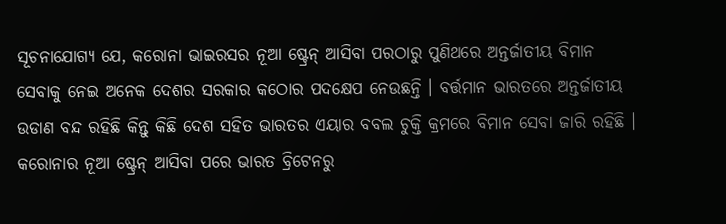ସୂଚନାଯୋଗ୍ୟ ଯେ, କରୋନା ଭାଇରସର ନୂଆ ଷ୍ଟ୍ରେନ୍ ଆସିବା ପରଠାରୁ ପୁଣିଥରେ ଅନ୍ତର୍ଜାତୀୟ ବିମାନ ସେବାକୁ ନେଇ ଅନେକ ଦେଶର ସରକାର କଠୋର ପଦକ୍ଷେପ ନେଉଛନ୍ତି । ବର୍ତ୍ତମାନ ଭାରତରେ ଅନ୍ତର୍ଜାତୀୟ ଉଡାଣ ବନ୍ଦ ରହିଛି କିନ୍ତୁ କିଛି ଦେଶ ସହିତ ଭାରତର ଏୟାର ବବଲ ଚୁକ୍ତି କ୍ରମରେ ବିମାନ ସେବା ଜାରି ରହିଛି । କରୋନାର ନୂଆ ଷ୍ଟ୍ରେନ୍ ଆସିବା ପରେ ଭାରତ ବ୍ରିଟେନରୁ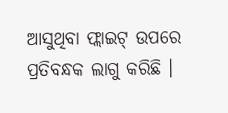ଆସୁଥିବା ଫ୍ଲାଇଟ୍ ଉପରେ ପ୍ରତିବନ୍ଧକ ଲାଗୁ କରିଛି ।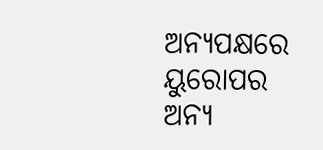ଅନ୍ୟପକ୍ଷରେ ୟୁରୋପର ଅନ୍ୟ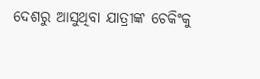ଦେଶରୁ ଆସୁଥିବା ଯାତ୍ରୀଙ୍କ ଚେକିଂକୁ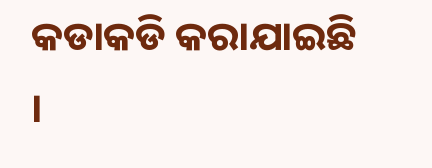କଡାକଡି କରାଯାଇଛି ।